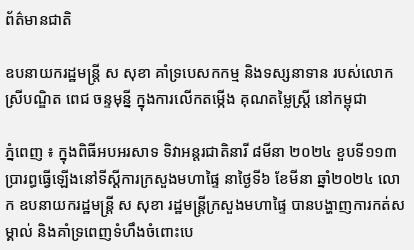ព័ត៌មានជាតិ

ឧបនាយករដ្ឋមន្ត្រី ស សុខា គាំទ្របេសកកម្ម និងទស្សនាទាន របស់លោកស្រីបណ្ឌិត ពេជ ចន្ទមុន្នី ក្នុងការលើកតម្កើង គុណតម្លៃស្ដ្រី នៅកម្ពុជា

ភ្នំពេញ ៖ ក្នុងពិធីអបអរសាទ ទិវាអន្តរជាតិនារី ៨មីនា ២០២៤ ខួបទី១១៣ ប្រារព្ធធ្វើឡើងនៅទីស្ដីការក្រសួងមហាផ្ទៃ នាថ្ងៃទី៦ ខែមីនា ឆ្នាំ២០២៤ លោក ឧបនាយករដ្ឋមន្ត្រី ស សុខា រដ្ឋមន្ត្រីក្រសួងមហាផ្ទៃ បានបង្ហាញការកត់សម្គាល់ និងគាំទ្រពេញទំហឹងចំពោះបេ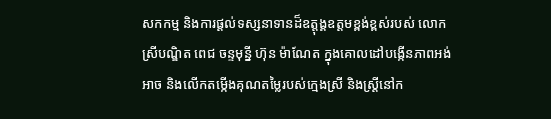សកកម្ម និងការផ្ដល់ទស្សនាទានដ៏ឧត្តុង្គឧត្តមខ្ពង់ខ្ពស់របស់ លោកស្រីបណ្ឌិត ពេជ ចន្ទមុន្នី ហ៊ុន ម៉ាណែត ក្នុងគោលដៅបង្កើនភាពអង់អាច និងលើកតម្កើងគុណតម្លៃរបស់ក្មេងស្រី និងស្ត្រីនៅក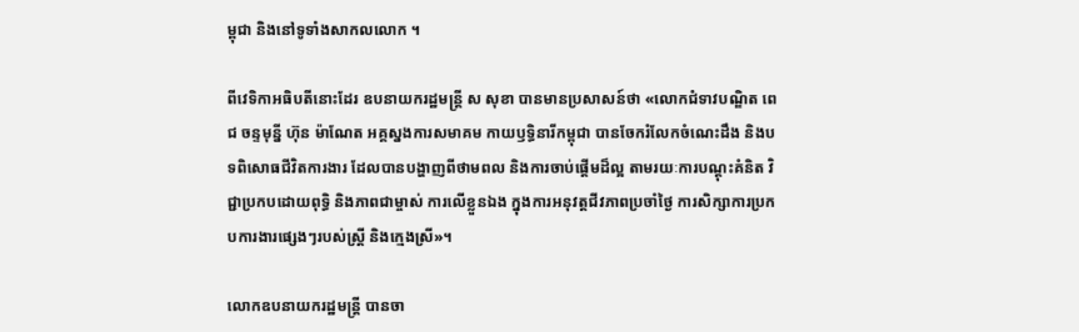ម្ពុជា និងនៅទូទាំងសាកលលោក ។

ពីវេទិកាអធិបតីនោះដែរ ឧបនាយករដ្ឋមន្ត្រី ស សុខា បានមានប្រសាសន៍ថា «លោកជំទាវបណ្ឌិត ពេជ ចន្ទមុន្នី ហ៊ុន ម៉ាណែត អគ្គស្នងការសមាគម កាយឫទ្ធិនារីកម្ពុជា បានចែករំលែកចំណេះដឹង និងបទពិសោធជីវិតការងារ ដែលបានបង្ហាញពីថាមពល និងការចាប់ផ្តើមដ៏ល្អ តាមរយៈការបណ្តុះគំនិត វិជ្ជាប្រកបដោយពុទ្ធិ និងភាពជាម្ចាស់ ការលើខ្លួនឯង ក្នុងការអនុវត្តជីវភាពប្រចាំថ្ងៃ ការសិក្សាការប្រកបការងារផ្សេងៗរបស់ស្ត្រី និងក្មេងស្រី»។

លោកឧបនាយករដ្ឋមន្ត្រី បានចា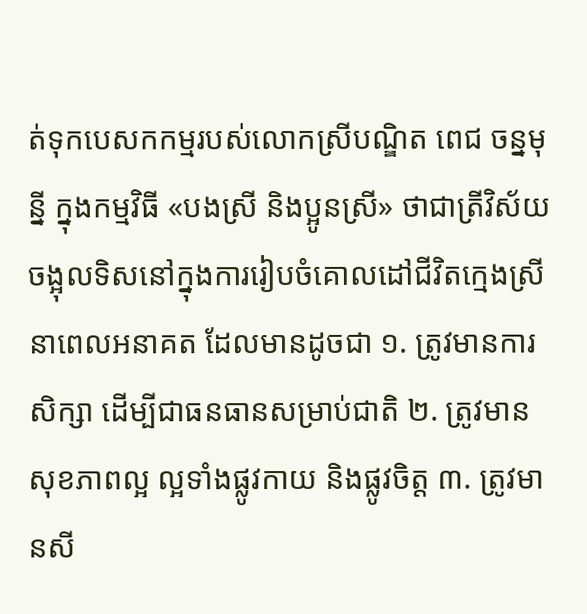ត់ទុកបេសកកម្មរបស់លោកស្រីបណ្ឌិត ពេជ ចន្នមុន្នី ក្នុងកម្មវិធី «បងស្រី និងប្អូនស្រី» ថាជាត្រីវិស័យចង្អុលទិសនៅក្នុងការរៀបចំគោលដៅជីវិតក្មេងស្រី នាពេលអនាគត ដែលមានដូចជា ១. ត្រូវមានការសិក្សា ដើម្បីជាធនធានសម្រាប់ជាតិ ២. ត្រូវមានសុខភាពល្អ ល្អទាំងផ្លូវកាយ និងផ្លូវចិត្ត ៣. ត្រូវមានសី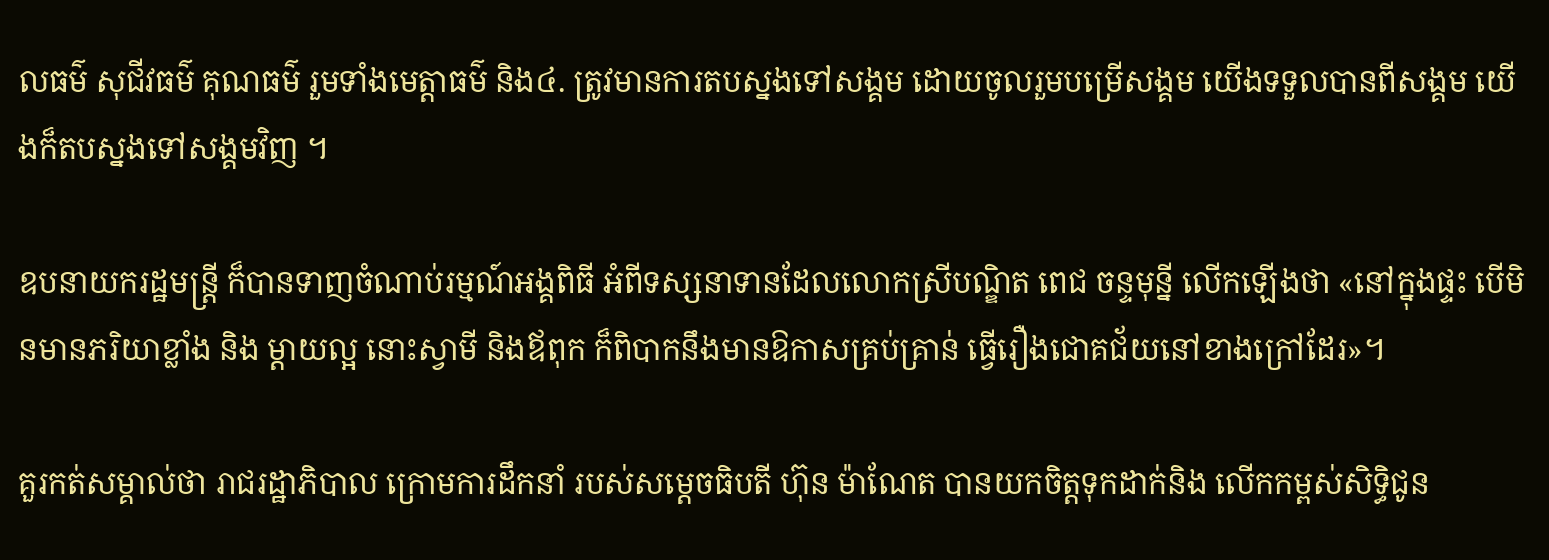លធម៌ សុជីវធម៌ គុណធម៌ រួមទាំងមេត្តាធម៌ និង៤. ត្រូវមានការតបស្នងទៅសង្គម ដោយចូលរួមបម្រើសង្គម យើងទទួលបានពីសង្គម យើងក៏តបស្នងទៅសង្គមវិញ ។

ឧបនាយករដ្ឋមន្ត្រី ក៏បានទាញចំណាប់រម្មណ៍អង្គពិធី អំពីទស្សនាទានដែលលោកស្រីបណ្ឌិត ពេជ ចន្ទមុន្នី លើកឡើងថា «នៅក្នុងផ្ទះ បើមិនមានភរិយាខ្លាំង និង ម្តាយល្អ នោះស្វាមី និងឪពុក ក៏ពិបាកនឹងមានឱកាសគ្រប់គ្រាន់ ធ្វើរឿងជោគជ័យនៅខាងក្រៅដែរ»។

គួរកត់សម្គាល់ថា រាជរដ្ឋាភិបាល ក្រោមការដឹកនាំ របស់សម្តេចធិបតី ហ៊ុន ម៉ាណែត បានយកចិត្តទុកដាក់និង លើកកម្ពស់សិទ្ធិជូន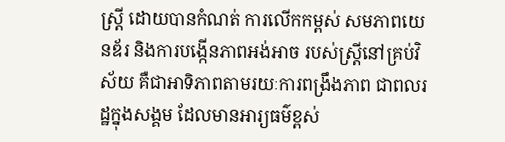ស្ត្រី ដោយបានកំណត់ ការលើកកម្ពស់ សមភាពយេនឌ័រ និងការបង្កើនភាពអង់អាច របស់ស្ត្រីនៅគ្រប់វិស័យ គឺជាអាទិភាពតាមរយៈការពង្រឹងភាព ជាពលរដ្ឋក្នុងសង្គម ដែលមានអារ្យធម៌ខ្ពស់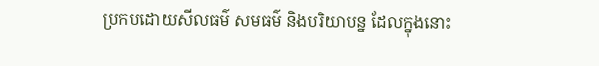ប្រកបដោយសីលធម៌ សមធម៌ និងបរិយាបន្ន ដែលក្នុងនោះ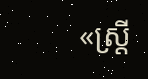«ស្ត្រី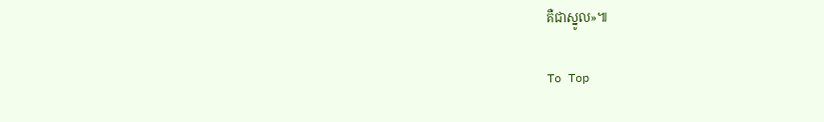គឺជាស្នូល»៕

To Top